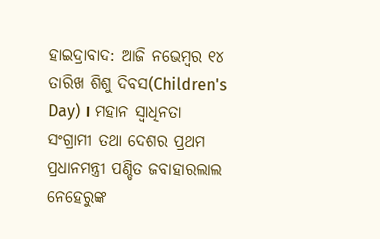ହାଇଦ୍ରାବାଦ: ଆଜି ନଭେମ୍ବର ୧୪ ତାରିଖ ଶିଶୁ ଦିବସ(Children's Day) । ମହାନ ସ୍ବାଧିନତା ସଂଗ୍ରାମୀ ତଥା ଦେଶର ପ୍ରଥମ ପ୍ରଧାନମନ୍ତ୍ରୀ ପଣ୍ଡିତ ଜବାହାରଲାଲ ନେହେରୁଙ୍କ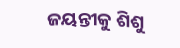ଜୟନ୍ତୀକୁ ଶିଶୁ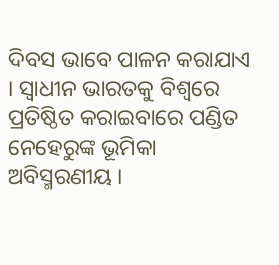ଦିବସ ଭାବେ ପାଳନ କରାଯାଏ । ସ୍ବାଧୀନ ଭାରତକୁ ବିଶ୍ବରେ ପ୍ରତିଷ୍ଠିତ କରାଇବାରେ ପଣ୍ଡିତ ନେହେରୁଙ୍କ ଭୂମିକା ଅବିସ୍ମରଣୀୟ ।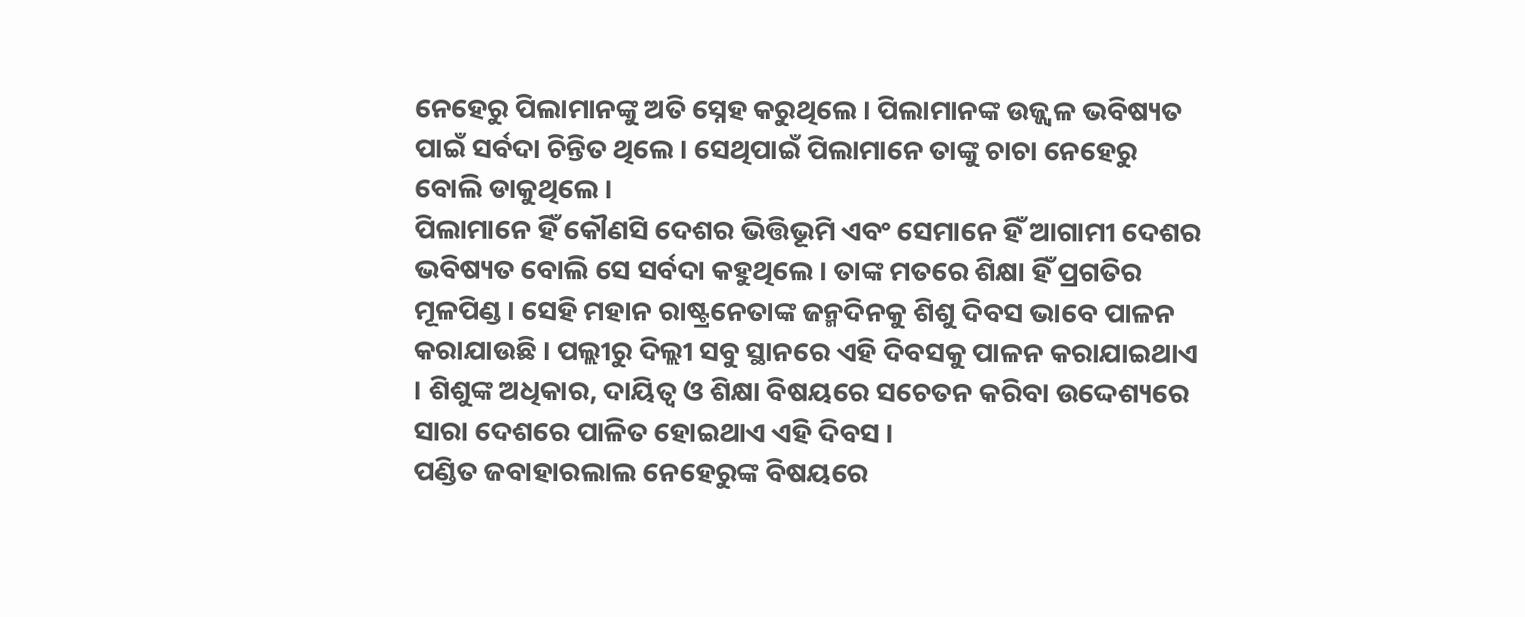ନେହେରୁ ପିଲାମାନଙ୍କୁ ଅତି ସ୍ନେହ କରୁଥିଲେ । ପିଲାମାନଙ୍କ ଉଜ୍ଜ୍ବଳ ଭବିଷ୍ୟତ ପାଇଁ ସର୍ବଦା ଚିନ୍ତିତ ଥିଲେ । ସେଥିପାଇଁ ପିଲାମାନେ ତାଙ୍କୁ ଚାଚା ନେହେରୁ ବୋଲି ଡାକୁଥିଲେ ।
ପିଲାମାନେ ହିଁ କୌଣସି ଦେଶର ଭିତ୍ତିଭୂମି ଏବଂ ସେମାନେ ହିଁ ଆଗାମୀ ଦେଶର ଭବିଷ୍ୟତ ବୋଲି ସେ ସର୍ବଦା କହୁଥିଲେ । ତାଙ୍କ ମତରେ ଶିକ୍ଷା ହିଁ ପ୍ରଗତିର ମୂଳପିଣ୍ଡ । ସେହି ମହାନ ରାଷ୍ଟ୍ରନେତାଙ୍କ ଜନ୍ମଦିନକୁ ଶିଶୁ ଦିବସ ଭାବେ ପାଳନ କରାଯାଉଛି । ପଲ୍ଲୀରୁ ଦିଲ୍ଲୀ ସବୁ ସ୍ଥାନରେ ଏହି ଦିବସକୁ ପାଳନ କରାଯାଇଥାଏ । ଶିଶୁଙ୍କ ଅଧିକାର, ଦାୟିତ୍ବ ଓ ଶିକ୍ଷା ବିଷୟରେ ସଚେତନ କରିବା ଉଦ୍ଦେଶ୍ୟରେ ସାରା ଦେଶରେ ପାଳିତ ହୋଇଥାଏ ଏହି ଦିବସ ।
ପଣ୍ଡିତ ଜବାହାରଲାଲ ନେହେରୁଙ୍କ ବିଷୟରେ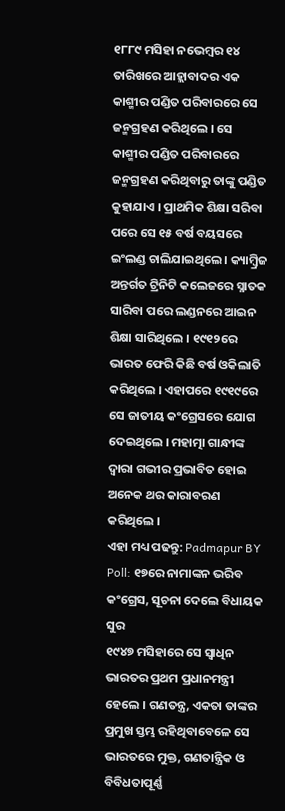୧୮୮୯ ମସିହା ନଭେମ୍ବର ୧୪ ତାରିଖରେ ଆହ୍ଲାବାଦର ଏକ କାଶ୍ମୀର ପଣ୍ଡିତ ପରିବାରରେ ସେ ଜନ୍ମଗ୍ରହଣ କରିଥିଲେ । ସେ କାଶ୍ମୀର ପଣ୍ଡିତ ପରିବାରରେ ଜନ୍ମଗ୍ରହଣ କରିଥିବାରୁ ତାଙ୍କୁ ପଣ୍ଡିତ କୁହାଯାଏ । ପ୍ରାଥମିକ ଶିକ୍ଷା ସରିବା ପରେ ସେ ୧୫ ବର୍ଷ ବୟସରେ ଇଂଲଣ୍ଡ ଚାଲିଯାଇଥିଲେ । କ୍ୟାମ୍ବ୍ରିଜ ଅନ୍ତର୍ଗତ ଟ୍ରିନିଟି କଲେଜରେ ସ୍ନାତକ ସାରିବା ପରେ ଲଣ୍ଡନରେ ଆଇନ ଶିକ୍ଷା ସାରିଥିଲେ । ୧୯୧୨ରେ ଭାରତ ଫେରି କିଛି ବର୍ଷ ଓକିଲାତି କରିଥିଲେ । ଏହାପରେ ୧୯୧୯ରେ ସେ ଜାତୀୟ କଂଗ୍ରେସରେ ଯୋଗ ଦେଇଥିଲେ । ମହାତ୍ମା ଗାନ୍ଧୀଙ୍କ ଦ୍ବାରା ଗଭୀର ପ୍ରଭାବିତ ହୋଇ ଅନେକ ଥର କାରାବରଣ କରିଥିଲେ ।
ଏହା ମଧ୍ୟ ପଢନ୍ତୁ: Padmapur BY Poll: ୧୭ରେ ନାମାଙ୍କନ ଭରିବ କଂଗ୍ରେସ, ସୂଚନା ଦେଲେ ବିଧାୟକ ସୁର
୧୯୪୭ ମସିହାରେ ସେ ସ୍ବାଧିନ ଭାରତର ପ୍ରଥମ ପ୍ରଧାନମନ୍ତ୍ରୀ ହେଲେ । ଗଣତନ୍ତ୍ର, ଏକତା ତାଙ୍କର ପ୍ରମୁଖ ସ୍ତମ୍ଭ ରହିଥିବାବେଳେ ସେ ଭାରତରେ ମୁକ୍ତ, ଗଣତାନ୍ତ୍ରିକ ଓ ବିବିଧତାପୂର୍ଣ୍ଣ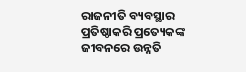ରାଜନୀତି ବ୍ୟବସ୍ଥାର ପ୍ରତିଷ୍ଠାକରି ପ୍ରତ୍ୟେକଙ୍କ ଜୀବନରେ ଉନ୍ନତି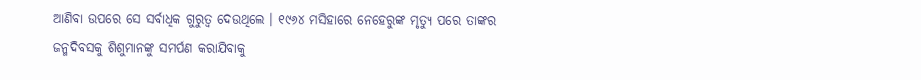ଆଣିବା ଉପରେ ସେ ସର୍ବାଧିକ ଗୁରୁତ୍ବ ଦେଉଥିଲେ । ୧୯୬୪ ମସିହାରେ ନେହେରୁଙ୍କ ମୃତ୍ୟୁ ପରେ ତାଙ୍କର ଜନ୍ମଦିବସକୁ ଶିଶୁମାନଙ୍କୁ ସମର୍ପଣ କରାଯିବାକୁ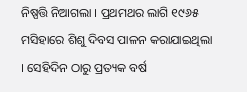ନିଷ୍ପତ୍ତି ନିଆଗଲା । ପ୍ରଥମଥର ଲାଗି ୧୯୬୫ ମସିହାରେ ଶିଶୁ ଦିବସ ପାଳନ କରାଯାଇଥିଲା । ସେହିଦିନ ଠାରୁ ପ୍ରତ୍ୟକ ବର୍ଷ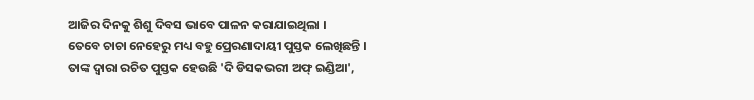ଆଜିର ଦିନକୁ ଶିଶୁ ଦିବସ ଭାବେ ପାଳନ କରାଯାଇଥିଲା ।
ତେବେ ଚାଚା ନେହେରୁ ମଧ୍ୟ ବହୁ ପ୍ରେରଣାଦାୟୀ ପୁସ୍ତକ ଲେଖିଛନ୍ତି । ତାଙ୍କ ଦ୍ବାରା ରଚିତ ପୁସ୍ତକ ହେଉଛି 'ଦି ଡିସକଭରୀ ଅଫ୍ ଇଣ୍ଡିଆ',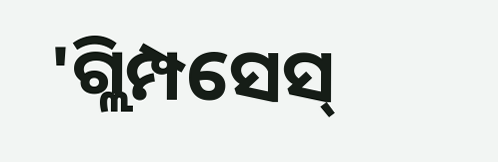'ଗ୍ଲିମ୍ପସେସ୍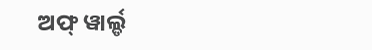ଅଫ୍ ୱାର୍ଲ୍ଡ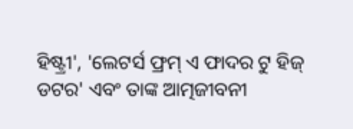ହିଷ୍ଟ୍ରୀ', 'ଲେଟର୍ସ ଫ୍ରମ୍ ଏ ଫାଦର ଟୁ ହିଜ୍ ଡଟର' ଏବଂ ତାଙ୍କ ଆତ୍ମଜୀବନୀ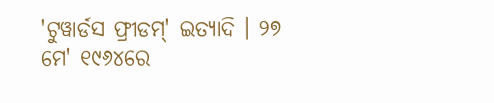'ଟୁୱାର୍ଡସ ଫ୍ରୀଡମ୍' ଇତ୍ୟାଦି । ୨୭ ମେ' ୧୯୬୪ରେ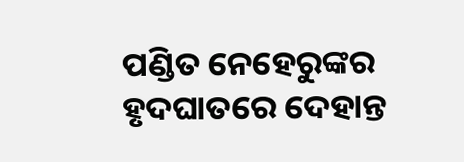ପଣ୍ଡିତ ନେହେରୁଙ୍କର ହୃଦଘାତରେ ଦେହାନ୍ତ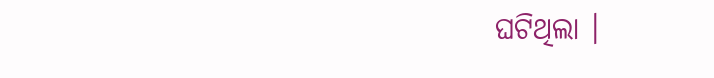ଘଟିଥିଲା ।